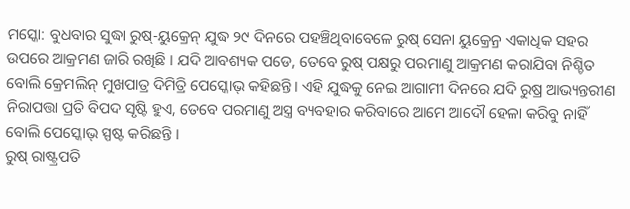ମସ୍କୋ: ବୁଧବାର ସୁଦ୍ଧା ରୁଷ୍-ୟୁକ୍ରେନ୍ ଯୁଦ୍ଧ ୨୯ ଦିନରେ ପହଞ୍ଚିଥିବାବେଳେ ରୁଷ୍ ସେନା ୟୁକ୍ରେନ୍ର ଏକାଧିକ ସହର ଉପରେ ଆକ୍ରମଣ ଜାରି ରଖିଛି । ଯଦି ଆବଶ୍ୟକ ପଡେ, ତେବେ ରୁଷ୍ ପକ୍ଷରୁ ପରମାଣୁ ଆକ୍ରମଣ କରାଯିବା ନିଶ୍ଚିତ ବୋଲି କ୍ରେମଲିନ୍ ମୁଖପାତ୍ର ଦିମିତ୍ରି ପେସ୍କୋଭ୍ କହିଛନ୍ତି । ଏହି ଯୁଦ୍ଧକୁ ନେଇ ଆଗାମୀ ଦିନରେ ଯଦି ରୁଷ୍ର ଆଭ୍ୟନ୍ତରୀଣ ନିରାପତ୍ତା ପ୍ରତି ବିପଦ ସୃଷ୍ଟି ହୁଏ, ତେବେ ପରମାଣୁ ଅସ୍ତ୍ର ବ୍ୟବହାର କରିବାରେ ଆମେ ଆଦୌ ହେଳା କରିବୁ ନାହିଁ ବୋଲି ପେସ୍କୋଭ୍ ସ୍ପଷ୍ଟ କରିଛନ୍ତି ।
ରୁଷ୍ ରାଷ୍ଟ୍ରପତି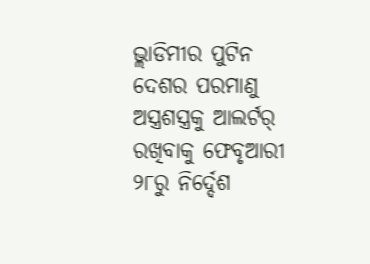ଭ୍ଲାଡିମୀର ପୁଟିନ ଦେଶର ପରମାଣୁ ଅସ୍ତ୍ରଶସ୍ତ୍ରକୁ ଆଲର୍ଟର୍ ରଖିବାକୁ ଫେବୃଆରୀ ୨୮ରୁ ନିର୍ଦ୍ଦେଶ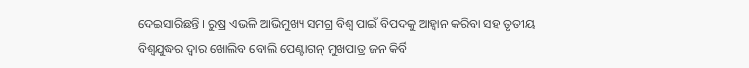ଦେଇସାରିଛନ୍ତି । ରୁଷ୍ର ଏଭଳି ଆଭିମୁଖ୍ୟ ସମଗ୍ର ବିଶ୍ୱ ପାଇଁ ବିପଦକୁ ଆହ୍ୱାନ କରିବା ସହ ତୃତୀୟ ବିଶ୍ୱଯୁଦ୍ଧର ଦ୍ୱାର ଖୋଲିବ ବୋଲି ପେଣ୍ଟାଗନ୍ ମୁଖପାତ୍ର ଜନ କିର୍ବି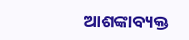ଆଶଙ୍କାବ୍ୟକ୍ତ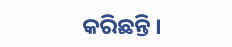କରିଛନ୍ତି ।